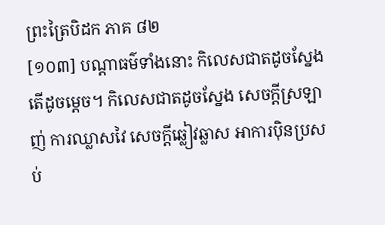ព្រះត្រៃបិដក ភាគ ៨២
[១០៣] បណ្តាធម៌ទាំងនោះ កិលេសជាតដូចស្នែង តើដូចម្តេច។ កិលេសជាតដូចស្នែង សេចក្តីស្រឡាញ់ ការឈ្លាសវៃ សេចក្តីឆ្លៀវឆ្លាស អាការប៉ិនប្រសប់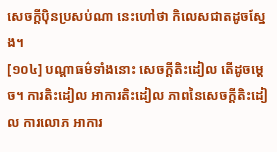សេចក្តីប៉ិនប្រសប់ណា នេះហៅថា កិលេសជាតដូចស្នែង។
[១០៤] បណ្តាធម៌ទាំងនោះ សេចក្តីតិះដៀល តើដូចម្តេច។ ការតិះដៀល អាការតិះដៀល ភាពនៃសេចក្តីតិះដៀល ការលោភ អាការ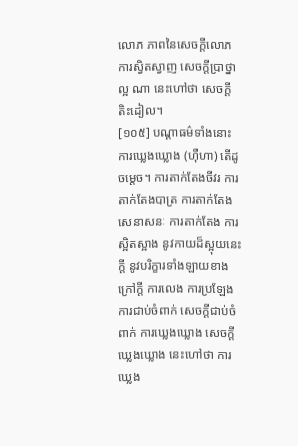លោភ ភាពនៃសេចក្តីលោភ ការស្វិតស្វាញ សេចក្តីប្រាថ្នាល្អ ណា នេះហៅថា សេចក្តីតិះដៀល។
[១០៥] បណ្តាធម៌ទាំងនោះ ការឃ្លេងឃ្លោង (ហ៊ឺហា) តើដូចម្តេច។ ការតាក់តែងចីវរ ការតាក់តែងបាត្រ ការតាក់តែងសេនាសនៈ ការតាក់តែង ការស្អិតស្អាង នូវកាយដ៏ស្អុយនេះក្តី នូវបរិក្ខារទាំងឡាយខាងក្រៅក្តី ការលេង ការប្រឡែង ការជាប់ចំពាក់ សេចក្តីជាប់ចំពាក់ ការឃ្លេងឃ្លោង សេចក្តីឃ្លេងឃ្លោង នេះហៅថា ការឃ្លេង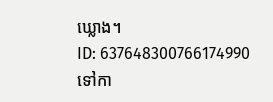ឃ្លោង។
ID: 637648300766174990
ទៅកា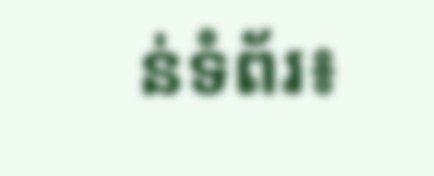ន់ទំព័រ៖